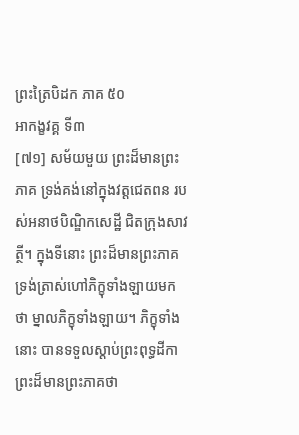ព្រះត្រៃបិដក ភាគ ៥០
អាកង្ខវគ្គ ទី៣
[៧១] សម័យមួយ ព្រះដ៏មានព្រះភាគ ទ្រង់គង់នៅក្នុងវត្តជេតពន របស់អនាថបិណ្ឌិកសេដ្ឋី ជិតក្រុងសាវត្ថី។ ក្នុងទីនោះ ព្រះដ៏មានព្រះភាគ ទ្រង់ត្រាស់ហៅភិក្ខុទាំងឡាយមកថា ម្នាលភិក្ខុទាំងឡាយ។ ភិក្ខុទាំងនោះ បានទទួលស្តាប់ព្រះពុទ្ធដីកាព្រះដ៏មានព្រះភាគថា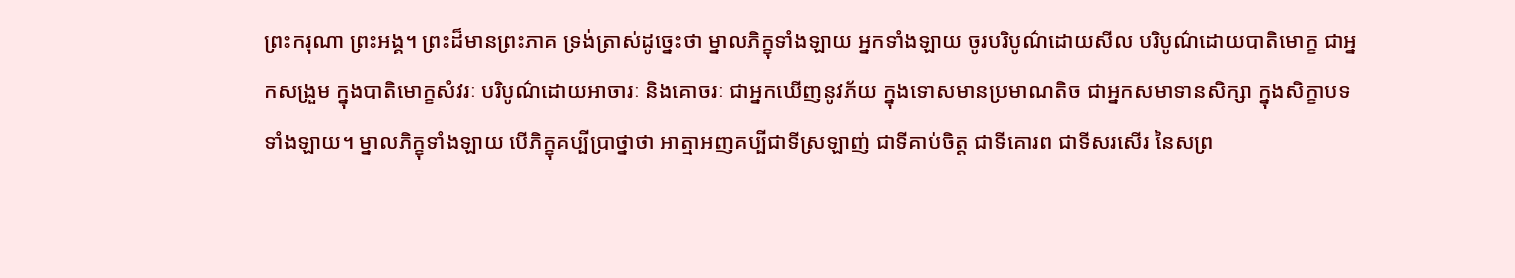ព្រះករុណា ព្រះអង្គ។ ព្រះដ៏មានព្រះភាគ ទ្រង់ត្រាស់ដូច្នេះថា ម្នាលភិក្ខុទាំងឡាយ អ្នកទាំងឡាយ ចូរបរិបូណ៌ដោយសីល បរិបូណ៌ដោយបាតិមោក្ខ ជាអ្នកសង្រួម ក្នុងបាតិមោក្ខសំវរៈ បរិបូណ៌ដោយអាចារៈ និងគោចរៈ ជាអ្នកឃើញនូវភ័យ ក្នុងទោសមានប្រមាណតិច ជាអ្នកសមាទានសិក្សា ក្នុងសិក្ខាបទទាំងឡាយ។ ម្នាលភិក្ខុទាំងឡាយ បើភិក្ខុគប្បីប្រាថ្នាថា អាត្មាអញគប្បីជាទីស្រឡាញ់ ជាទីគាប់ចិត្ត ជាទីគោរព ជាទីសរសើរ នៃសព្រ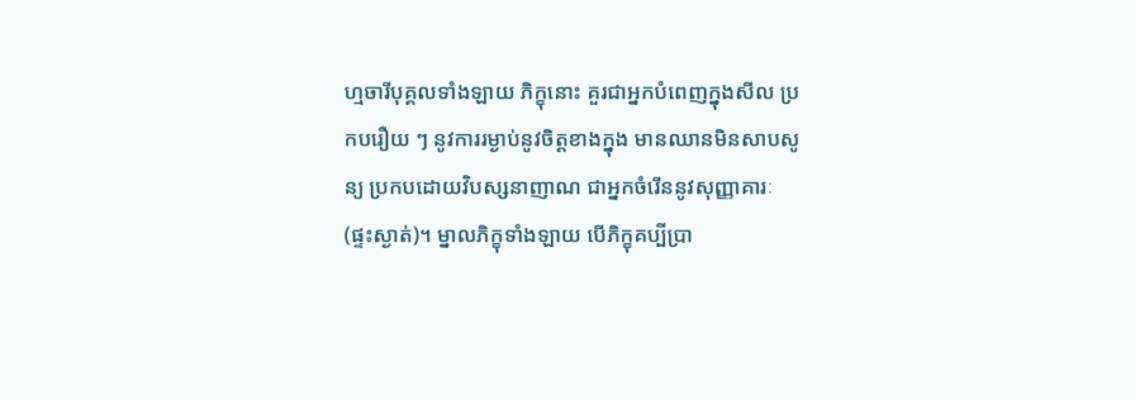ហ្មចារីបុគ្គលទាំងឡាយ ភិក្ខុនោះ គួរជាអ្នកបំពេញក្នុងសីល ប្រកបរឿយ ៗ នូវការរម្ងាប់នូវចិត្តខាងក្នុង មានឈានមិនសាបសូន្យ ប្រកបដោយវិបស្សនាញាណ ជាអ្នកចំរើននូវសុញ្ញាគារៈ (ផ្ទះស្ងាត់)។ ម្នាលភិក្ខុទាំងឡាយ បើភិក្ខុគប្បីប្រា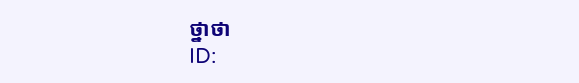ថ្នាថា
ID: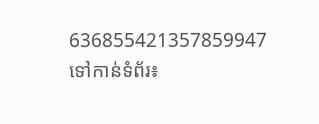636855421357859947
ទៅកាន់ទំព័រ៖